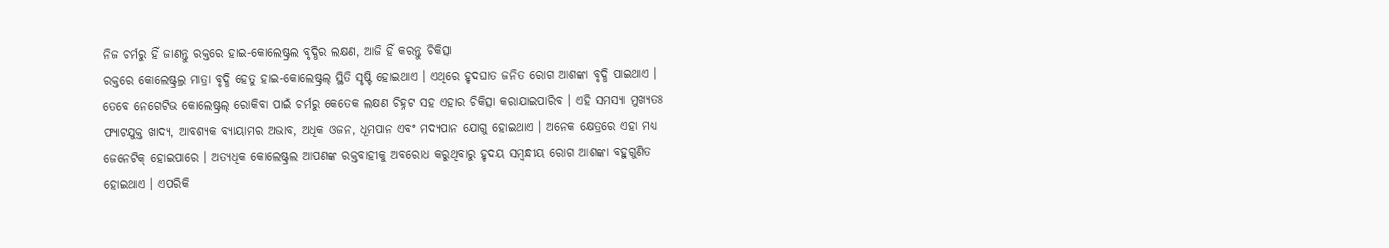ନିଜ ଚର୍ମରୁ ହିଁ ଜାଣନ୍ତୁ ରକ୍ତରେ ହାଇ-କୋଲେଷ୍ଟ୍ରଲ ବୃଦ୍ଧିର ଲକ୍ଷଣ, ଆଜି ହିଁ କରନ୍ତୁ ଚିକିତ୍ସା
ରକ୍ତରେ କୋଲେଷ୍ଟ୍ରଲ୍ର ମାତ୍ରା ବୃଦ୍ଧି ହେତୁ ହାଇ-କୋଲେଷ୍ଟ୍ରଲ୍ ସ୍ଥିତି ସୃଷ୍ଟି ହୋଇଥାଏ । ଏଥିରେ ହୃଦଘାତ ଜନିତ ରୋଗ ଆଶଙ୍କା ବୃଦ୍ଧି ପାଇଥାଏ । ତେବେ ନେଗେଟିଭ କୋଲେଷ୍ଟ୍ରଲ୍ ରୋକିବା ପାଇଁ ଚର୍ମରୁ କେତେକ ଲକ୍ଷଣ ଚିହ୍ନଟ ସହ ଏହାର ଚିକିତ୍ସା କରାଯାଇପାରିବ । ଏହି ସମସ୍ୟା ମୁଖ୍ୟତଃ ଫ୍ୟାଟଯୁକ୍ତ ଖାଦ୍ୟ, ଆବଶ୍ୟକ ବ୍ୟାୟାମର ଅଭାବ, ଅଧିକ ଓଜନ, ଧୂମପାନ ଏବଂ ମଦ୍ୟପାନ ଯୋଗୁ ହୋଇଥାଏ । ଅନେକ କ୍ଷେତ୍ରରେ ଏହା ମଧ୍ୟ ଜେନେଟିକ୍ ହୋଇପାରେ । ଅତ୍ୟଧିକ କୋଲେଷ୍ଟ୍ରଲ ଆପଣଙ୍କ ରକ୍ତବାହୀକୁ ଅବରୋଧ କରୁଥିବାରୁ ହୃଦୟ ସମ୍ବନ୍ଧୀୟ ରୋଗ ଆଶଙ୍କା ବହୁଗୁଣିତ ହୋଇଥାଏ । ଏପରିକି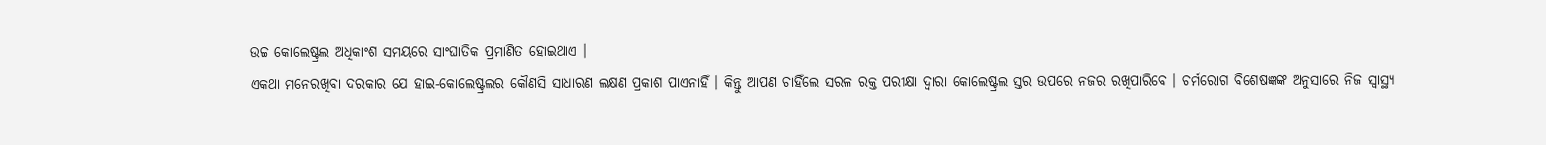ଉଚ୍ଚ କୋଲେଷ୍ଟ୍ରଲ ଅଧିକାଂଶ ସମୟରେ ସାଂଘାତିକ ପ୍ରମାଣିତ ହୋଇଥାଏ ।
ଏକଥା ମନେରଖିବା ଦରକାର ଯେ ହାଇ-କୋଲେଷ୍ଟ୍ରଲର କୌଣସି ସାଧାରଣ ଲକ୍ଷଣ ପ୍ରକାଶ ପାଏନାହିଁ । କିନ୍ତୁ ଆପଣ ଚାହିଁଲେ ସରଳ ରକ୍ତ ପରୀକ୍ଷା ଦ୍ୱାରା କୋଲେଷ୍ଟ୍ରଲ ସ୍ତର ଉପରେ ନଜର ରଖିପାରିବେ । ଚର୍ମରୋଗ ବିଶେଷଜ୍ଞଙ୍କ ଅନୁସାରେ ନିଜ ସ୍ୱାସ୍ଥ୍ୟ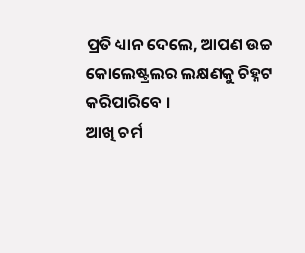ପ୍ରତି ଧ୍ୟାନ ଦେଲେ, ଆପଣ ଉଚ୍ଚ କୋଲେଷ୍ଟ୍ରଲର ଲକ୍ଷଣକୁ ଚିହ୍ନଟ କରିପାରିବେ ।
ଆଖି ଚର୍ମ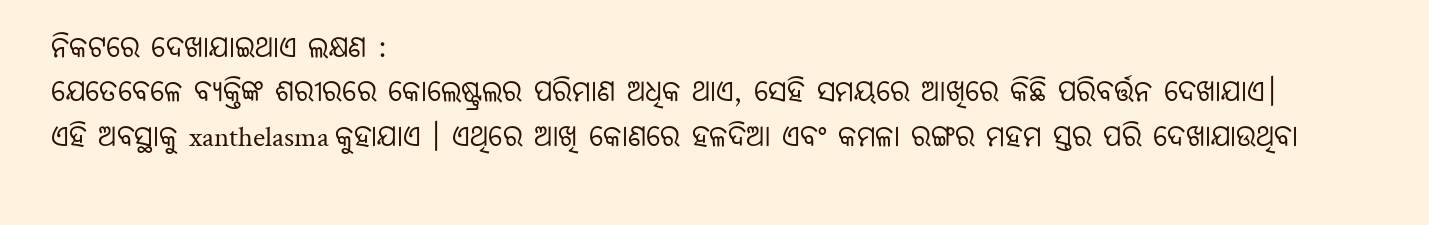ନିକଟରେ ଦେଖାଯାଇଥାଏ ଲକ୍ଷଣ :
ଯେତେବେଳେ ବ୍ୟକ୍ତିଙ୍କ ଶରୀରରେ କୋଲେଷ୍ଟ୍ରଲର ପରିମାଣ ଅଧିକ ଥାଏ, ସେହି ସମୟରେ ଆଖିରେ କିଛି ପରିବର୍ତ୍ତନ ଦେଖାଯାଏ। ଏହି ଅବସ୍ଥାକୁ xanthelasma କୁହାଯାଏ । ଏଥିରେ ଆଖି କୋଣରେ ହଳଦିଆ ଏବଂ କମଳା ରଙ୍ଗର ମହମ ସ୍ତର ପରି ଦେଖାଯାଉଥିବା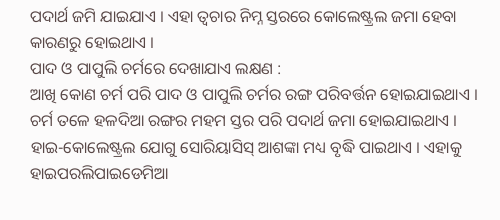ପଦାର୍ଥ ଜମି ଯାଇଯାଏ । ଏହା ତ୍ୱଚାର ନିମ୍ନ ସ୍ତରରେ କୋଲେଷ୍ଟ୍ରଲ ଜମା ହେବା କାରଣରୁ ହୋଇଥାଏ ।
ପାଦ ଓ ପାପୁଲି ଚର୍ମରେ ଦେଖାଯାଏ ଲକ୍ଷଣ :
ଆଖି କୋଣ ଚର୍ମ ପରି ପାଦ ଓ ପାପୁଲି ଚର୍ମର ରଙ୍ଗ ପରିବର୍ତ୍ତନ ହୋଇଯାଇଥାଏ । ଚର୍ମ ତଳେ ହଳଦିଆ ରଙ୍ଗର ମହମ ସ୍ତର ପରି ପଦାର୍ଥ ଜମା ହୋଇଯାଇଥାଏ । ହାଇ-କୋଲେଷ୍ଟ୍ରଲ ଯୋଗୁ ସୋରିୟାସିସ୍ ଆଶଙ୍କା ମଧ୍ୟ ବୃଦ୍ଧି ପାଇଥାଏ । ଏହାକୁ ହାଇପରଲିପାଇଡେମିଆ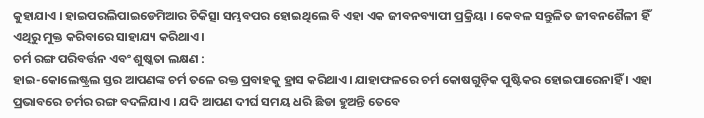କୁହାଯାଏ । ହାଇପରଲିପାଇଡେମିଆର ଚିକିତ୍ସା ସମ୍ଭବପର ହୋଇଥିଲେ ବି ଏହା ଏକ ଜୀବନବ୍ୟାପୀ ପ୍ରକ୍ରିୟା । କେବଳ ସନ୍ତୁଳିତ ଜୀବନଶୈଳୀ ହିଁ ଏଥିରୁ ମୁକ୍ତ କରିବାରେ ସାହାଯ୍ୟ କରିଥାଏ ।
ଚର୍ମ ରଙ୍ଗ ପରିବର୍ତ୍ତନ ଏବଂ ଶୁଷ୍କତା ଲକ୍ଷଣ :
ହାଇ-କୋଲେଷ୍ଟ୍ରଲ ସ୍ତର ଆପଣଙ୍କ ଚର୍ମ ତଳେ ରକ୍ତ ପ୍ରବାହକୁ ହ୍ରାସ କରିଥାଏ। ଯାହାଫଳରେ ଚର୍ମ କୋଷଗୁଡ଼ିକ ପୁଷ୍ଟିକର ହୋଇପାରେନାହିଁ । ଏହା ପ୍ରଭାବରେ ଚର୍ମର ରଙ୍ଗ ବଦଳିଯାଏ । ଯଦି ଆପଣ ଦୀର୍ଘ ସମୟ ଧରି ଛିଡା ହୁଅନ୍ତି ତେବେ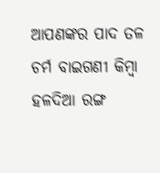ଆପଣଙ୍କର ପାଦ ତଳ ଚର୍ମ ବାଇଗଣୀ କିମ୍ବା ହଳଦିଆ ରଙ୍ଗ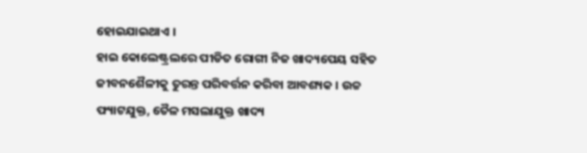ହୋଇଯାଇଥାଏ ।
ହାଇ କୋଲେଷ୍ଟ୍ରଲରେ ପୀଡିତ ରୋଗୀ ନିଜ ଖାଦ୍ୟପେୟ ସହିତ ଜୀବନଶୈଳୀକୁ ତୁରନ୍ତ ପରିବର୍ତ୍ତନ କରିବା ଆବଶ୍ୟକ । ଉଚ୍ଚ ଫ୍ୟାଟଯୁକ୍ତ, ତୈଳ ମସଲାଯୁକ୍ତ ଖାଦ୍ୟ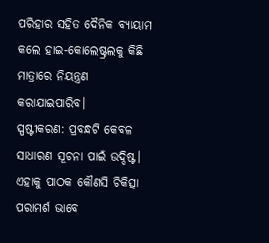ପରିହାର ସହିତ ଦୈନିକ ବ୍ୟାୟାମ କଲେ ହାଇ-କୋଲେଷ୍ଟ୍ରଲକୁ କିଛି ମାତ୍ରାରେ ନିୟନ୍ତ୍ରଣ କରାଯାଇପାରିବ।
ସ୍ପଷ୍ଟୀକରଣ: ପ୍ରବନ୍ଧଟି କେବଳ ସାଧାରଣ ସୂଚନା ପାଇଁ ଉଦ୍ଦିଷ୍ଟ। ଏହାକୁ ପାଠକ କୌଣସି ଚିକିତ୍ସା ପରାମର୍ଶ ଭାବେ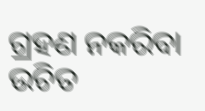ଗ୍ରହଣ ନକରିବା ଉଚିତ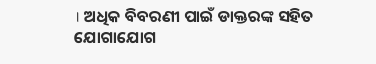। ଅଧିକ ବିବରଣୀ ପାଇଁ ଡାକ୍ତରଙ୍କ ସହିତ ଯୋଗାଯୋଗ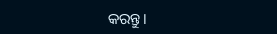କରନ୍ତୁ।